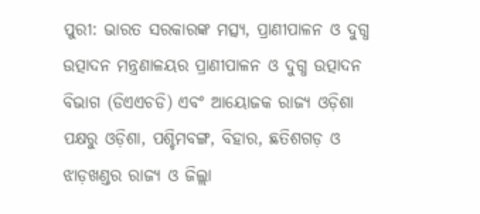ପୁରୀ: ଭାରତ ସରକାରଙ୍କ ମତ୍ସ୍ୟ, ପ୍ରାଣୀପାଳନ ଓ ଦୁଗ୍ଧ ଉତ୍ପାଦନ ମନ୍ତ୍ରଣାଳୟର ପ୍ରାଣୀପାଳନ ଓ ଦୁଗ୍ଧ ଉତ୍ପାଦନ ବିଭାଗ (ଡିଏଏଚଡି) ଏବଂ ଆୟୋଜକ ରାଜ୍ୟ ଓଡ଼ିଶା ପକ୍ଷରୁ ଓଡ଼ିଶା, ପଶ୍ଚିମବଙ୍ଗ, ବିହାର, ଛତିଶଗଡ଼ ଓ ଝାଡ଼ଖଣ୍ଡର ରାଜ୍ୟ ଓ ଜିଲ୍ଲା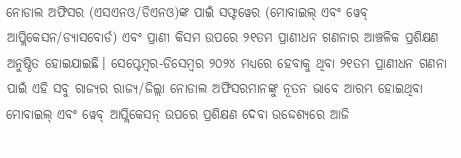ନୋଡାଲ ଅଫିସର (ଏସଏନଓ/ଡିଏନଓ)ଙ୍କ ପାଇଁ ସଫ୍ଟୱେର (ମୋବାଇଲ୍ ଏବଂ ୱେବ୍ ଆପ୍ଲିକେସନ/ଡ୍ୟାସବୋର୍ଡ) ଏବଂ ପ୍ରାଣୀ କିସମ ଉପରେ ୨୧ତମ ପ୍ରାଣୀଧନ ଗଣନାର ଆଞ୍ଚଳିକ ପ୍ରଶିକ୍ଷଣ ଅନୁଷ୍ଠିତ ହୋଇଯାଇଛି। ସେପ୍ଟେମ୍ବର-ଡିସେମ୍ବର ୨୦୨୪ ମଧ୍ୟରେ ହେବାକୁ ଥିବା ୨୧ତମ ପ୍ରାଣୀଧନ ଗଣନା ପାଇଁ ଏହି ସବୁ ରାଜ୍ୟର ରାଜ୍ୟ/ଜିଲ୍ଲା ନୋଡାଲ ଅଫିସରମାନଙ୍କୁ ନୂତନ ଭାବେ ଆରମ୍ଭ ହୋଇଥିବା ମୋବାଇଲ୍ ଏବଂ ୱେବ୍ ଆପ୍ଲିକେସନ୍ ଉପରେ ପ୍ରଶିକ୍ଷଣ ଦେବା ଉଦ୍ଦେଶ୍ୟରେ ଆଜି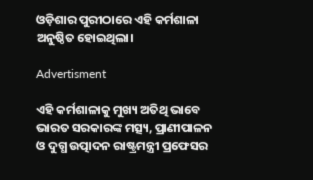ଓଡ଼ିଶାର ପୁରୀଠାରେ ଏହି କର୍ମଶାଳା ଅନୁଷ୍ଠିତ ହୋଇଥିଲା।

Advertisment

ଏହି କର୍ମଶାଳାକୁ ମୁଖ୍ୟ ଅତିଥି ଭାବେ ଭାରତ ସରକାରଙ୍କ ମତ୍ସ୍ୟ, ପ୍ରାଣୀପାଳନ ଓ ଦୁଗ୍ଧ ଉତ୍ପାଦନ ରାଷ୍ଟ୍ରମନ୍ତ୍ରୀ ପ୍ରଫେସର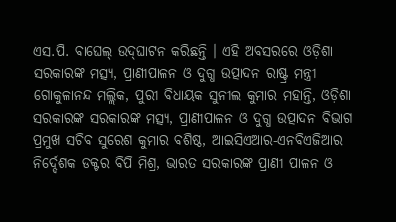ଏସ.ପି. ବାଘେଲ୍ ଉଦ୍‌ଘାଟନ କରିଛନ୍ତି । ଏହି ଅବସରରେ ଓଡ଼ିଶା ସରକାରଙ୍କ ମତ୍ସ୍ୟ, ପ୍ରାଣୀପାଳନ ଓ ଦୁଗ୍ଧ ଉତ୍ପାଦନ ରାଷ୍ଟ୍ର ମନ୍ତ୍ରୀ ଗୋକୁଳାନନ୍ଦ ମଲ୍ଲିକ, ପୁରୀ ବିଧାୟକ ସୁନୀଲ କୁମାର ମହାନ୍ତି, ଓଡ଼ିଶା ସରକାରଙ୍କ ସରକାରଙ୍କ ମତ୍ସ୍ୟ, ପ୍ରାଣୀପାଳନ ଓ ଦୁଗ୍ଧ ଉତ୍ପାଦନ ବିଭାଗ ପ୍ରମୁଖ ସଚିବ ସୁରେଶ କୁମାର ବଶିଷ୍ଠ, ଆଇସିଏଆର-ଏନବିଏଜିଆର ନିର୍ଦ୍ଦେଶକ ଡକ୍ଟର ବିପି ମିଶ୍ର, ଭାରତ ସରକାରଙ୍କ ପ୍ରାଣୀ ପାଳନ ଓ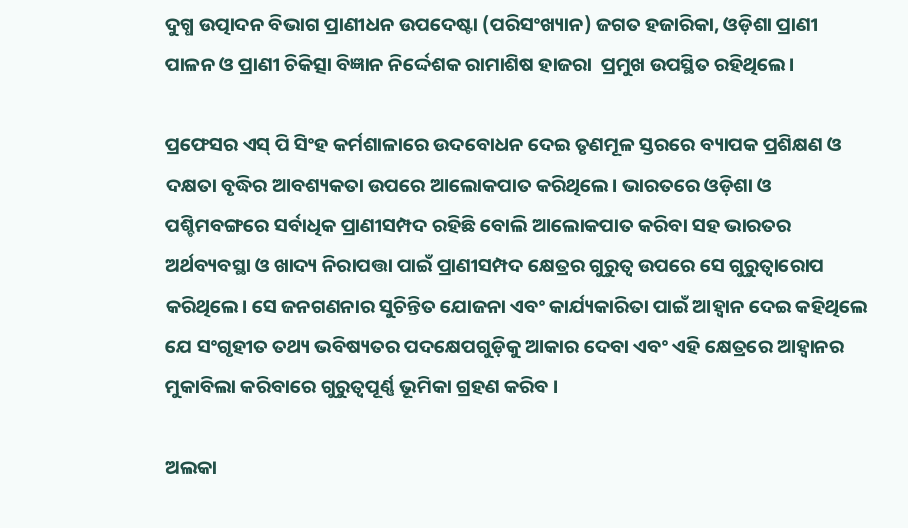ଦୁଗ୍ଧ ଉତ୍ପାଦନ ବିଭାଗ ପ୍ରାଣୀଧନ ଉପଦେଷ୍ଟା (ପରିସଂଖ୍ୟାନ) ଜଗତ ହଜାରିକା, ଓଡ଼ିଶା ପ୍ରାଣୀ ପାଳନ ଓ ପ୍ରାଣୀ ଚିକିତ୍ସା ବିଜ୍ଞାନ ନିର୍ଦ୍ଦେଶକ ରାମାଶିଷ ହାଜରା  ପ୍ରମୁଖ ଉପସ୍ଥିତ ରହିଥିଲେ।

ପ୍ରଫେସର ଏସ୍ ପି ସିଂହ କର୍ମଶାଳାରେ ଉଦବୋଧନ ଦେଇ ତୃଣମୂଳ ସ୍ତରରେ ବ୍ୟାପକ ପ୍ରଶିକ୍ଷଣ ଓ ଦକ୍ଷତା ବୃଦ୍ଧିର ଆବଶ୍ୟକତା ଉପରେ ଆଲୋକପାତ କରିଥିଲେ। ଭାରତରେ ଓଡ଼ିଶା ଓ ପଶ୍ଚିମବଙ୍ଗରେ ସର୍ବାଧିକ ପ୍ରାଣୀସମ୍ପଦ ରହିଛି ବୋଲି ଆଲୋକପାତ କରିବା ସହ ଭାରତର ଅର୍ଥବ୍ୟବସ୍ଥା ଓ ଖାଦ୍ୟ ନିରାପତ୍ତା ପାଇଁ ପ୍ରାଣୀସମ୍ପଦ କ୍ଷେତ୍ରର ଗୁରୁତ୍ୱ ଉପରେ ସେ ଗୁରୁତ୍ୱାରୋପ କରିଥିଲେ। ସେ ଜନଗଣନାର ସୁଚିନ୍ତିତ ଯୋଜନା ଏବଂ କାର୍ଯ୍ୟକାରିତା ପାଇଁ ଆହ୍ୱାନ ଦେଇ କହିଥିଲେ ଯେ ସଂଗୃହୀତ ତଥ୍ୟ ଭବିଷ୍ୟତର ପଦକ୍ଷେପଗୁଡ଼ିକୁ ଆକାର ଦେବା ଏବଂ ଏହି କ୍ଷେତ୍ରରେ ଆହ୍ୱାନର ମୁକାବିଲା କରିବାରେ ଗୁରୁତ୍ୱପୂର୍ଣ୍ଣ ଭୂମିକା ଗ୍ରହଣ କରିବ ।

ଅଲକା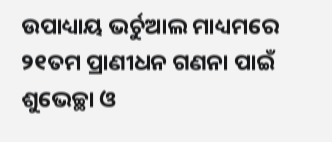ଉପାଧ୍ୟାୟ ଭର୍ଚୁଆଲ ମାଧ୍ୟମରେ ୨୧ତମ ପ୍ରାଣୀଧନ ଗଣନା ପାଇଁ ଶୁଭେଚ୍ଛା ଓ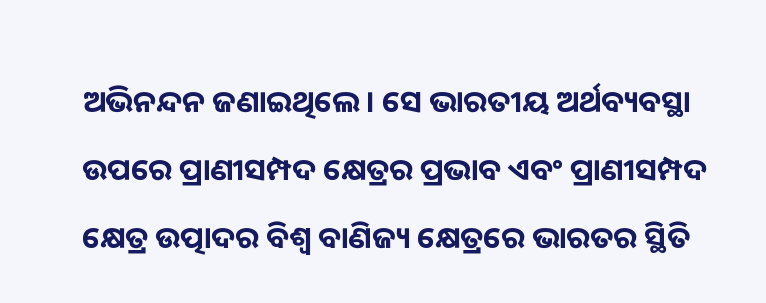ଅଭିନନ୍ଦନ ଜଣାଇଥିଲେ। ସେ ଭାରତୀୟ ଅର୍ଥବ୍ୟବସ୍ଥା ଉପରେ ପ୍ରାଣୀସମ୍ପଦ କ୍ଷେତ୍ରର ପ୍ରଭାବ ଏବଂ ପ୍ରାଣୀସମ୍ପଦ କ୍ଷେତ୍ର ଉତ୍ପାଦର ବିଶ୍ୱ ବାଣିଜ୍ୟ କ୍ଷେତ୍ରରେ ଭାରତର ସ୍ଥିତି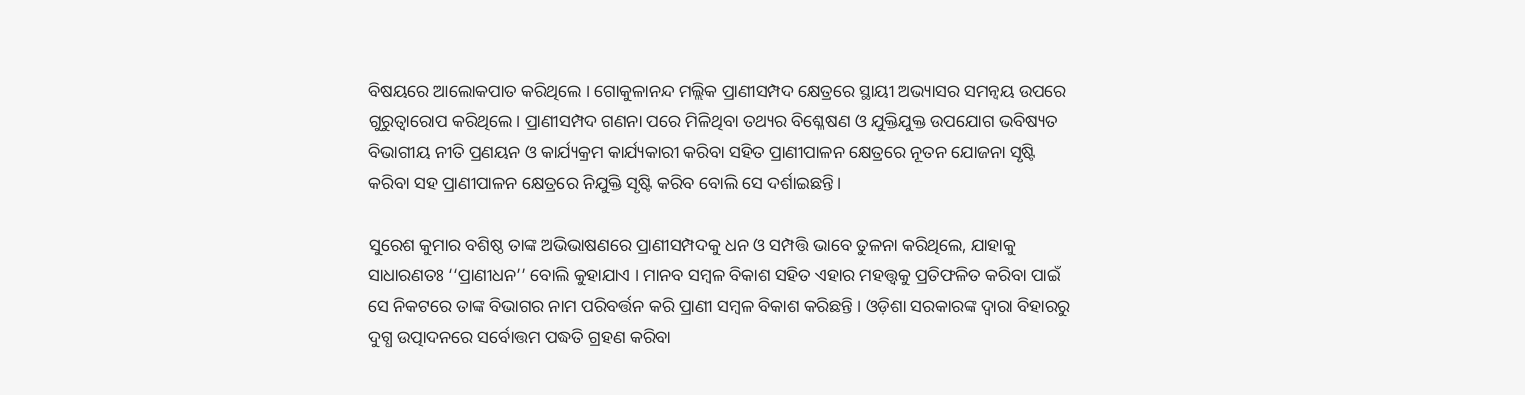ବିଷୟରେ ଆଲୋକପାତ କରିଥିଲେ । ଗୋକୁଳାନନ୍ଦ ମଲ୍ଲିକ ପ୍ରାଣୀସମ୍ପଦ କ୍ଷେତ୍ରରେ ସ୍ଥାୟୀ ଅଭ୍ୟାସର ସମନ୍ୱୟ ଉପରେ ଗୁରୁତ୍ୱାରୋପ କରିଥିଲେ। ପ୍ରାଣୀସମ୍ପଦ ଗଣନା ପରେ ମିଳିଥିବା ତଥ୍ୟର ବିଶ୍ଳେଷଣ ଓ ଯୁକ୍ତିଯୁକ୍ତ ଉପଯୋଗ ଭବିଷ୍ୟତ ବିଭାଗୀୟ ନୀତି ପ୍ରଣୟନ ଓ କାର୍ଯ୍ୟକ୍ରମ କାର୍ଯ୍ୟକାରୀ କରିବା ସହିତ ପ୍ରାଣୀପାଳନ କ୍ଷେତ୍ରରେ ନୂତନ ଯୋଜନା ସୃଷ୍ଟି କରିବା ସହ ପ୍ରାଣୀପାଳନ କ୍ଷେତ୍ରରେ ନିଯୁକ୍ତି ସୃଷ୍ଟି କରିବ ବୋଲି ସେ ଦର୍ଶାଇଛନ୍ତି।

ସୁରେଶ କୁମାର ବଶିଷ୍ଠ ତାଙ୍କ ଅଭିଭାଷଣରେ ପ୍ରାଣୀସମ୍ପଦକୁ ଧନ ଓ ସମ୍ପତ୍ତି ଭାବେ ତୁଳନା କରିଥିଲେ, ଯାହାକୁ ସାଧାରଣତଃ ‘‘ପ୍ରାଣୀଧନ’’ ବୋଲି କୁହାଯାଏ । ମାନବ ସମ୍ବଳ ବିକାଶ ସହିତ ଏହାର ମହତ୍ତ୍ୱକୁ ପ୍ରତିଫଳିତ କରିବା ପାଇଁ ସେ ନିକଟରେ ତାଙ୍କ ବିଭାଗର ନାମ ପରିବର୍ତ୍ତନ କରି ପ୍ରାଣୀ ସମ୍ବଳ ବିକାଶ କରିଛନ୍ତି । ଓଡ଼ିଶା ସରକାରଙ୍କ ଦ୍ୱାରା ବିହାରରୁ ଦୁଗ୍ଧ ଉତ୍ପାଦନରେ ସର୍ବୋତ୍ତମ ପଦ୍ଧତି ଗ୍ରହଣ କରିବା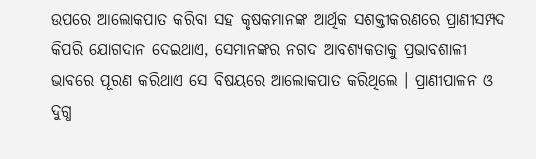ଉପରେ ଆଲୋକପାତ କରିବା ସହ କୃଷକମାନଙ୍କ ଆର୍ଥିକ ସଶକ୍ତୀକରଣରେ ପ୍ରାଣୀସମ୍ପଦ କିପରି ଯୋଗଦାନ ଦେଇଥାଏ, ସେମାନଙ୍କର ନଗଦ ଆବଶ୍ୟକତାକୁ ପ୍ରଭାବଶାଳୀ ଭାବରେ ପୂରଣ କରିଥାଏ ସେ ବିଷୟରେ ଆଲୋକପାତ କରିଥିଲେ । ପ୍ରାଣୀପାଳନ ଓ ଦୁଗ୍ଧ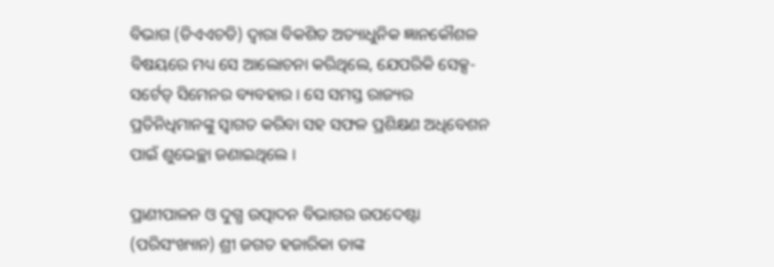ବିଭାଗ (ଡିଏଏଚଡି) ଦ୍ୱାରା ବିକଶିତ ଅତ୍ୟାଧୁନିକ ଜ୍ଞାନକୌଶଳ ବିଷୟରେ ମଧ୍ୟ ସେ ଆଲୋଚନା କରିଥିଲେ, ଯେପରିକି ସେକ୍ସ-ସର୍ଟେଡ୍ ସିମେନର ବ୍ୟବହାର । ସେ ସମସ୍ତ ରାଜ୍ୟର ପ୍ରତିନିଧିମାନଙ୍କୁ ସ୍ୱାଗତ କରିବା ସହ ସଫଳ ପ୍ରଶିକ୍ଷଣ ଅଧିବେଶନ ପାଇଁ ଶୁଭେଚ୍ଛା ଜଣାଇଥିଲେ ।

ପ୍ରାଣୀପାଳନ ଓ ଦୁଗ୍ଧ ଉତ୍ପାଦନ ବିଭାଗର ଉପଦେଷ୍ଟା (ପରିସଂଖ୍ୟାନ) ଶ୍ରୀ ଜଗତ ହଜାରିକା ତାଙ୍କ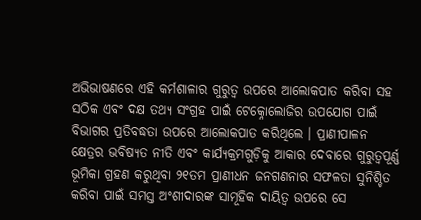ଅଭିଭାଷଣରେ ଏହି କର୍ମଶାଳାର ଗୁରୁତ୍ୱ ଉପରେ ଆଲୋକପାତ କରିବା ସହ ସଠିକ ଏବଂ ଦକ୍ଷ ତଥ୍ୟ ସଂଗ୍ରହ ପାଇଁ ଟେକ୍ନୋଲୋଜିର ଉପଯୋଗ ପାଇଁ ବିଭାଗର ପ୍ରତିବଦ୍ଧତା ଉପରେ ଆଲୋକପାତ କରିଥିଲେ । ପ୍ରାଣୀପାଳନ କ୍ଷେତ୍ରର ଭବିଷ୍ୟତ ନୀତି ଏବଂ କାର୍ଯ୍ୟକ୍ରମଗୁଡ଼ିକୁ ଆକାର ଦେବାରେ ଗୁରୁତ୍ୱପୂର୍ଣ୍ଣ ଭୂମିକା ଗ୍ରହଣ କରୁଥିବା ୨୧ତମ ପ୍ରାଣୀଧନ ଜନଗଣନାର ସଫଳତା ସୁନିଶ୍ଚିତ କରିବା ପାଇଁ ସମସ୍ତ ଅଂଶୀଦାରଙ୍କ ସାମୂହିକ ଦାୟିତ୍ୱ ଉପରେ ସେ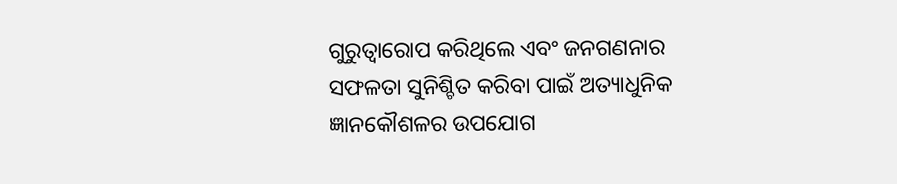ଗୁରୁତ୍ୱାରୋପ କରିଥିଲେ ଏବଂ ଜନଗଣନାର ସଫଳତା ସୁନିଶ୍ଚିତ କରିବା ପାଇଁ ଅତ୍ୟାଧୁନିକ ଜ୍ଞାନକୌଶଳର ଉପଯୋଗ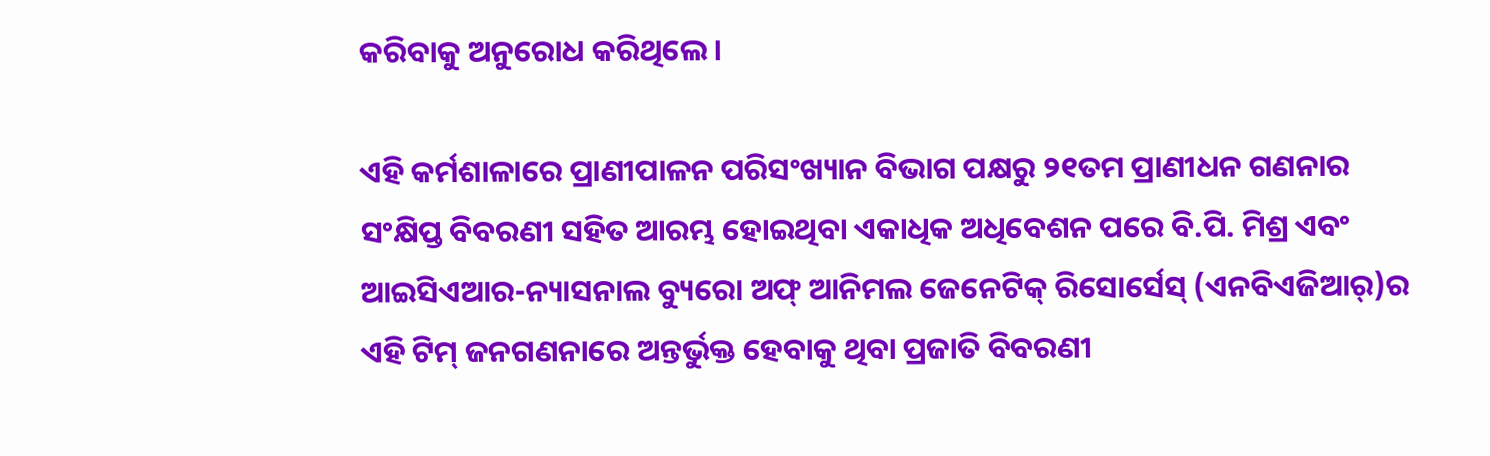କରିବାକୁ ଅନୁରୋଧ କରିଥିଲେ।

ଏହି କର୍ମଶାଳାରେ ପ୍ରାଣୀପାଳନ ପରିସଂଖ୍ୟାନ ବିଭାଗ ପକ୍ଷରୁ ୨୧ତମ ପ୍ରାଣୀଧନ ଗଣନାର ସଂକ୍ଷିପ୍ତ ବିବରଣୀ ସହିତ ଆରମ୍ଭ ହୋଇଥିବା ଏକାଧିକ ଅଧିବେଶନ ପରେ ବି.ପି. ମିଶ୍ର ଏବଂ ଆଇସିଏଆର-ନ୍ୟାସନାଲ ବ୍ୟୁରୋ ଅଫ୍ ଆନିମଲ ଜେନେଟିକ୍ ରିସୋର୍ସେସ୍ (ଏନବିଏଜିଆର୍)ର ଏହି ଟିମ୍ ଜନଗଣନାରେ ଅନ୍ତର୍ଭୁକ୍ତ ହେବାକୁ ଥିବା ପ୍ରଜାତି ବିବରଣୀ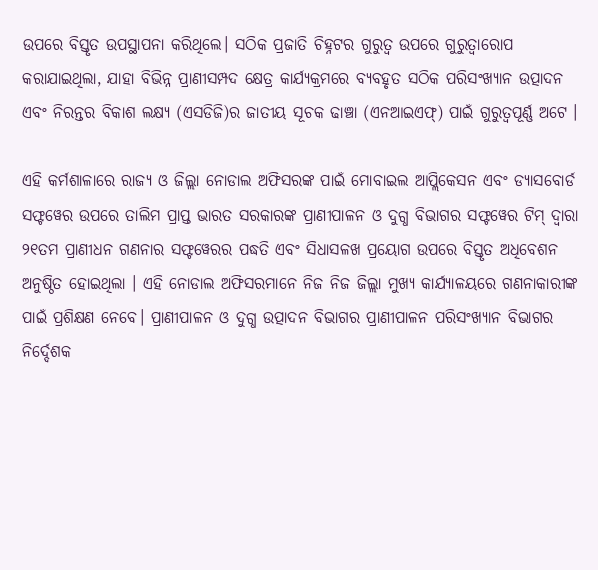ଉପରେ ବିସ୍ତୃତ ଉପସ୍ଥାପନା କରିଥିଲେ। ସଠିକ ପ୍ରଜାତି ଚିହ୍ନଟର ଗୁରୁତ୍ୱ ଉପରେ ଗୁରୁତ୍ୱାରୋପ କରାଯାଇଥିଲା, ଯାହା ବିଭିନ୍ନ ପ୍ରାଣୀସମ୍ପଦ କ୍ଷେତ୍ର କାର୍ଯ୍ୟକ୍ରମରେ ବ୍ୟବହୃତ ସଠିକ ପରିସଂଖ୍ୟାନ ଉତ୍ପାଦନ ଏବଂ ନିରନ୍ତର ବିକାଶ ଲକ୍ଷ୍ୟ (ଏସଡିଜି)ର ଜାତୀୟ ସୂଚକ ଢାଞ୍ଚା (ଏନଆଇଏଫ୍) ପାଇଁ ଗୁରୁତ୍ୱପୂର୍ଣ୍ଣ ଅଟେ ।

ଏହି କର୍ମଶାଳାରେ ରାଜ୍ୟ ଓ ଜିଲ୍ଲା ନୋଡାଲ ଅଫିସରଙ୍କ ପାଇଁ ମୋବାଇଲ ଆପ୍ଲିକେସନ ଏବଂ ଡ୍ୟାସବୋର୍ଡ ସଫ୍ଟୱେର ଉପରେ ତାଲିମ ପ୍ରାପ୍ତ ଭାରତ ସରକାରଙ୍କ ପ୍ରାଣୀପାଳନ ଓ ଦୁଗ୍ଧ ବିଭାଗର ସଫ୍ଟୱେର ଟିମ୍ ଦ୍ୱାରା ୨୧ତମ ପ୍ରାଣୀଧନ ଗଣନାର ସଫ୍ଟୱେରର ପଦ୍ଧତି ଏବଂ ସିଧାସଳଖ ପ୍ରୟୋଗ ଉପରେ ବିସ୍ତୃତ ଅଧିବେଶନ ଅନୁଷ୍ଠିତ ହୋଇଥିଲା । ଏହି ନୋଡାଲ ଅଫିସରମାନେ ନିଜ ନିଜ ଜିଲ୍ଲା ମୁଖ୍ୟ କାର୍ଯ୍ୟାଳୟରେ ଗଣନାକାରୀଙ୍କ ପାଇଁ ପ୍ରଶିକ୍ଷଣ ନେବେ। ପ୍ରାଣୀପାଳନ ଓ ଦୁଗ୍ଧ ଉତ୍ପାଦନ ବିଭାଗର ପ୍ରାଣୀପାଳନ ପରିସଂଖ୍ୟାନ ବିଭାଗର ନିର୍ଦ୍ଦେଶକ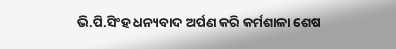ଭି.ପି.ସିଂହ ଧନ୍ୟବାଦ ଅର୍ପଣ କରି କର୍ମଶାଳା ଶେଷ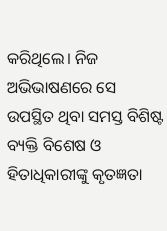କରିଥିଲେ। ନିଜ ଅଭିଭାଷଣରେ ସେ ଉପସ୍ଥିତ ଥିବା ସମସ୍ତ ବିଶିଷ୍ଟ ବ୍ୟକ୍ତି ବିଶେଷ ଓ ହିତାଧିକାରୀଙ୍କୁ କୃତଜ୍ଞତା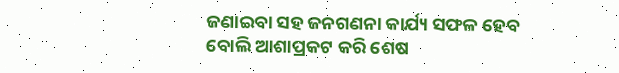ଜଣାଇବା ସହ ଜନଗଣନା କାର୍ଯ୍ୟ ସଫଳ ହେବ ବୋଲି ଆଶାପ୍ରକଟ କରି ଶେଷ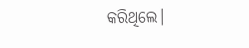କରିଥିଲେ।